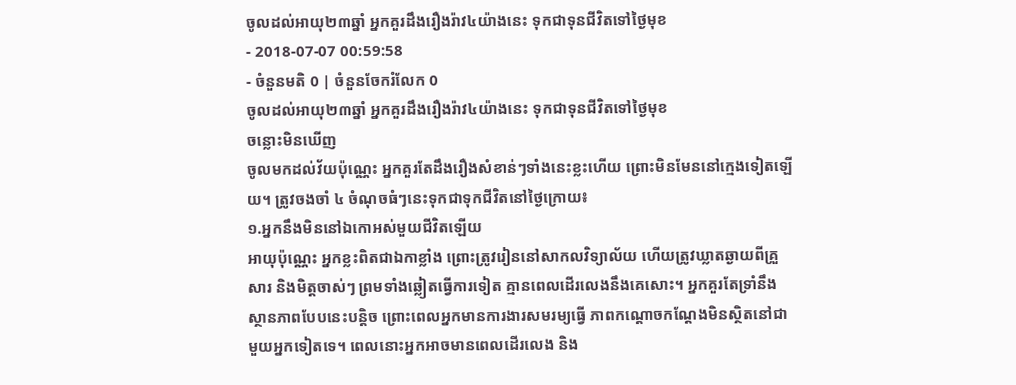ចូលដល់អាយុ២៣ឆ្នាំ អ្នកគួរដឹងរឿងរ៉ាវ៤យ៉ាងនេះ ទុកជាទុនជីវិតទៅថ្ងៃមុខ
- 2018-07-07 00:59:58
- ចំនួនមតិ 0 | ចំនួនចែករំលែក 0
ចូលដល់អាយុ២៣ឆ្នាំ អ្នកគួរដឹងរឿងរ៉ាវ៤យ៉ាងនេះ ទុកជាទុនជីវិតទៅថ្ងៃមុខ
ចន្លោះមិនឃើញ
ចូលមកដល់វ័យប៉ុណ្ណេះ អ្នកគួរតែដឹងរឿងសំខាន់ៗទាំងនេះខ្លះហើយ ព្រោះមិនមែននៅក្មេងទៀតឡើយ។ ត្រូវចងចាំ ៤ ចំណុចធំៗនេះទុកជាទុកជីវិតនៅថ្ងៃក្រោយ៖
១.អ្នកនឹងមិននៅឯកោអស់មួយជីវិតឡើយ
អាយុប៉ុណ្ណេះ អ្នកខ្លះពិតជាឯកាខ្លាំង ព្រោះត្រូវរៀននៅសាកលវិទ្យាល័យ ហើយត្រូវឃ្លាតឆ្ងាយពីគ្រួសារ និងមិត្តចាស់ៗ ព្រមទាំងឆ្លៀតធ្វើការទៀត គ្មានពេលដើរលេងនឹងគេសោះ។ អ្នកគួរតែទ្រាំនឹងស្ថានភាពបែបនេះបន្តិច ព្រោះពេលអ្នកមានការងារសមរម្យធ្វើ ភាពកណ្ដោចកណ្ដែងមិនស្ថិតនៅជាមួយអ្នកទៀតទេ។ ពេលនោះអ្នកអាចមានពេលដើរលេង និង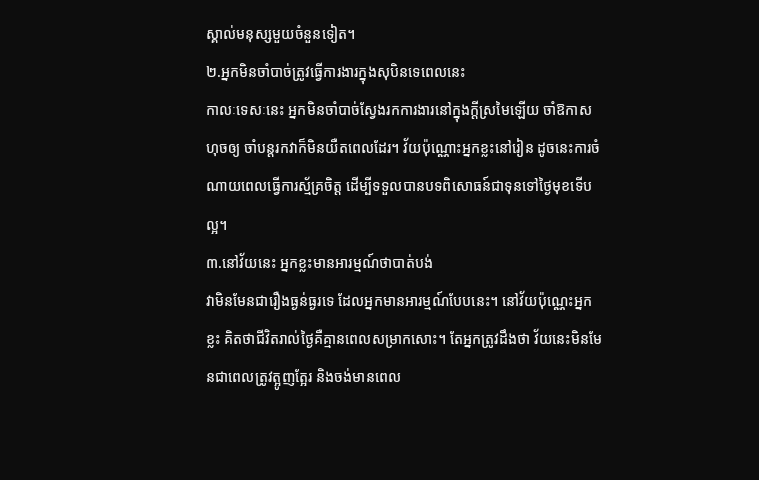ស្គាល់មនុស្សមួយចំនួនទៀត។
២.អ្នកមិនចាំបាច់ត្រូវធ្វើការងារក្នុងសុបិនទេពេលនេះ
កាលៈទេសៈនេះ អ្នកមិនចាំបាច់ស្វែងរកការងារនៅក្នុងក្ដីស្រមៃឡើយ ចាំឱកាសហុចឲ្យ ចាំបន្តរកវាក៏មិនយឺតពេលដែរ។ វ័យប៉ុណ្ណោះអ្នកខ្លះនៅរៀន ដូចនេះការចំណាយពេលធ្វើការស្ម័គ្រចិត្ត ដើម្បីទទួលបានបទពិសោធន៍ជាទុនទៅថ្ងៃមុខទើបល្អ។
៣.នៅវ័យនេះ អ្នកខ្លះមានអារម្មណ៍ថាបាត់បង់
វាមិនមែនជារឿងធ្ងន់ធ្ងរទេ ដែលអ្នកមានអារម្មណ៍បែបនេះ។ នៅវ័យប៉ុណ្ណេះអ្នកខ្លះ គិតថាជីវិតរាល់ថ្ងៃគឺគ្មានពេលសម្រាកសោះ។ តែអ្នកត្រូវដឹងថា វ័យនេះមិនមែនជាពេលត្រូវត្អូញត្អែរ និងចង់មានពេល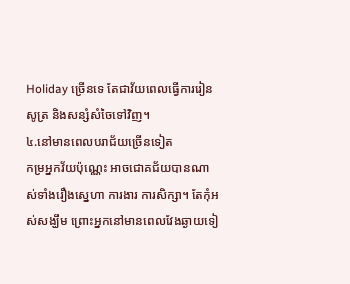Holiday ច្រើនទេ តែជាវ័យពេលធ្វើការរៀនសូត្រ និងសន្សំសំចៃទៅវិញ។
៤.នៅមានពេលបរាជ័យច្រើនទៀត
កម្រអ្នកវ័យប៉ុណ្ណេះ អាចជោគជ័យបានណាស់ទាំងរឿងស្នេហា ការងារ ការសិក្សា។ តែកុំអស់សង្ឃឹម ព្រោះអ្នកនៅមានពេលវែងឆ្ងាយទៀ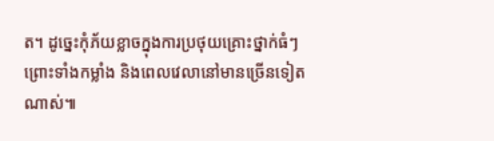ត។ ដូច្នេះកុំភ័យខ្លាចក្នុងការប្រថុយគ្រោះថ្នាក់ធំៗ ព្រោះទាំងកម្លាំង និងពេលវេលានៅមានច្រើនទៀតណាស់៕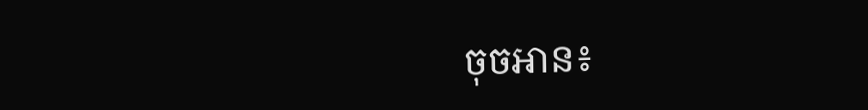ចុចអាន៖